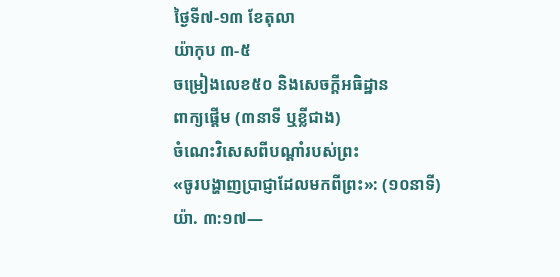ថ្ងៃទី៧-១៣ ខែតុលា
យ៉ាកុប ៣-៥
ចម្រៀងលេខ៥០ និងសេចក្ដីអធិដ្ឋាន
ពាក្យផ្ដើម (៣នាទី ឬខ្លីជាង)
ចំណេះវិសេសពីបណ្ដាំរបស់ព្រះ
«ចូរបង្ហាញប្រាជ្ញាដែលមកពីព្រះ»: (១០នាទី)
យ៉ា. ៣:១៧—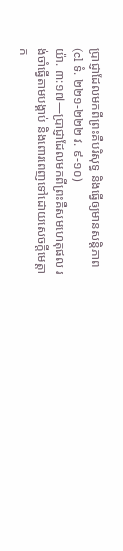ប្រាជ្ញាដែលមកពីព្រះគឺបរិសុទ្ធ និងធ្វើឲ្យមានសន្ដិភាព (cl ទំ. ២២១-២២២ វ. ៩-១០)
យ៉ា. ៣:១៧—ប្រាជ្ញាដែលមកពីព្រះគឺសមហេតុផល រង់ចាំធ្វើតាមបង្គាប់ និងពោរពេញទៅដោយសេចក្ដីមេត្ដាក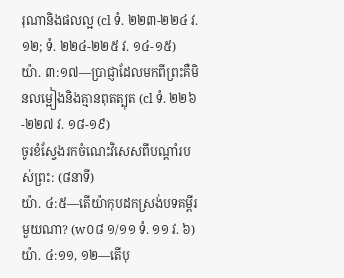រុណានិងផលល្អ (cl ទំ. ២២៣-២២៤ វ. ១២; ទំ. ២២៤-២២៥ វ. ១៤-១៥)
យ៉ា. ៣:១៧—ប្រាជ្ញាដែលមកពីព្រះគឺមិនលម្អៀងនិងគ្មានពុតត្បុត (cl ទំ. ២២៦-២២៧ វ. ១៨-១៩)
ចូរខំស្វែងរកចំណេះវិសេសពីបណ្ដាំរបស់ព្រះ: (៨នាទី)
យ៉ា. ៤:៥—តើយ៉ាកុបដកស្រង់បទគម្ពីរមួយណា? (w០៨ ១/១១ ទំ. ១១ វ. ៦)
យ៉ា. ៤:១១, ១២—តើបុ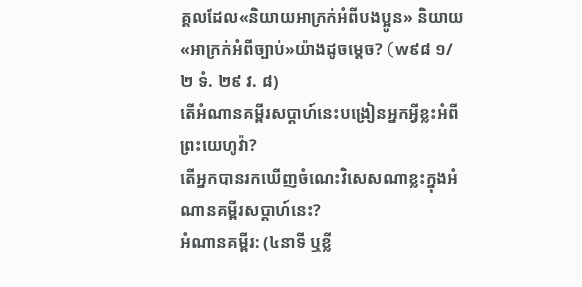គ្គលដែល«និយាយអាក្រក់អំពីបងប្អូន» និយាយ«អាក្រក់អំពីច្បាប់»យ៉ាងដូចម្ដេច? (w៩៨ ១/២ ទំ. ២៩ វ. ៨)
តើអំណានគម្ពីរសប្ដាហ៍នេះបង្រៀនអ្នកអ្វីខ្លះអំពីព្រះយេហូវ៉ា?
តើអ្នកបានរកឃើញចំណេះវិសេសណាខ្លះក្នុងអំណានគម្ពីរសប្ដាហ៍នេះ?
អំណានគម្ពីរ: (៤នាទី ឬខ្លី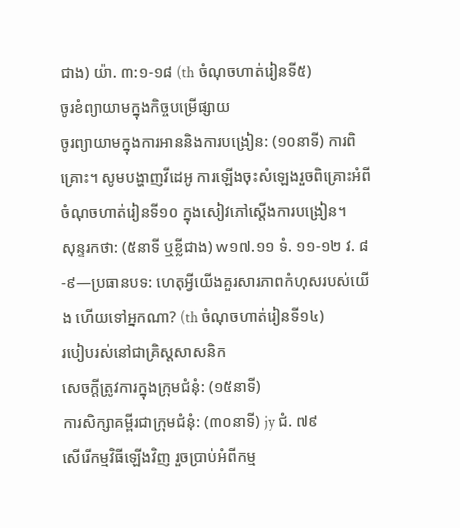ជាង) យ៉ា. ៣:១-១៨ (th ចំណុចហាត់រៀនទី៥)
ចូរខំព្យាយាមក្នុងកិច្ចបម្រើផ្សាយ
ចូរព្យាយាមក្នុងការអាននិងការបង្រៀន: (១០នាទី) ការពិគ្រោះ។ សូមបង្ហាញវីដេអូ ការឡើងចុះសំឡេងរួចពិគ្រោះអំពីចំណុចហាត់រៀនទី១០ ក្នុងសៀវភៅស្តើងការបង្រៀន។
សុន្ទរកថា: (៥នាទី ឬខ្លីជាង) w១៧.១១ ទំ. ១១-១២ វ. ៨-៩—ប្រធានបទ: ហេតុអ្វីយើងគួរសារភាពកំហុសរបស់យើង ហើយទៅអ្នកណា? (th ចំណុចហាត់រៀនទី១៤)
របៀបរស់នៅជាគ្រិស្តសាសនិក
សេចក្ដីត្រូវការក្នុងក្រុមជំនុំ: (១៥នាទី)
ការសិក្សាគម្ពីរជាក្រុមជំនុំ: (៣០នាទី) jy ជំ. ៧៩
សើរើកម្មវិធីឡើងវិញ រួចប្រាប់អំពីកម្ម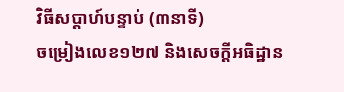វិធីសប្ដាហ៍បន្ទាប់ (៣នាទី)
ចម្រៀងលេខ១២៧ និងសេចក្ដីអធិដ្ឋាន